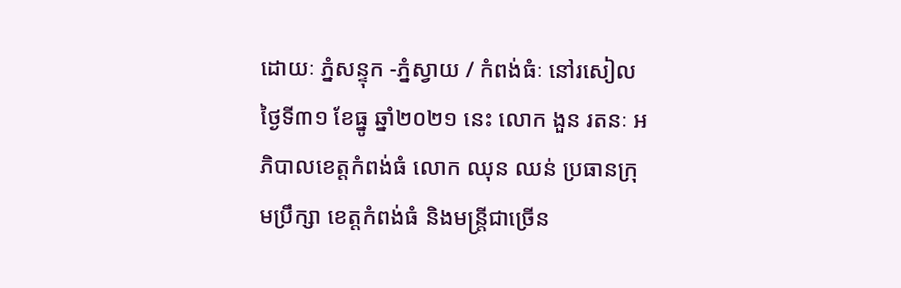ដោយៈ ភ្នំសន្ទុក -ភ្នំស្វាយ / កំពង់ធំៈ នៅរសៀល ថ្ងៃទី៣១ ខែធ្នូ ឆ្នាំ២០២១ នេះ លោក ងួន រតនៈ អភិបាលខេត្តកំពង់ធំ លោក ឈុន ឈន់ ប្រធានក្រុមប្រឹក្សា ខេត្តកំពង់ធំ និងមន្ត្រីជាច្រើន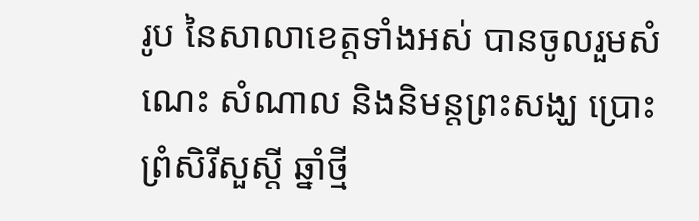រូប នៃសាលាខេត្តទាំងអស់ បានចូលរួមសំណេះ សំណាល និងនិមន្តព្រះសង្ឃ ប្រោះព្រំសិរីសួស្តី ឆ្នាំថ្មី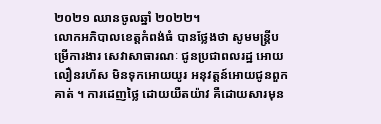២០២១ ឈានចូលឆ្នាំ ២០២២។
លោកអភិបាលខេត្តកំពង់ធំ បានថ្លែងថា សូមមន្ត្រីបម្រើការងារ សេវាសាធារណៈ ជូនប្រជាពលរដ្ឋ អោយលឿនរហ័ស មិនទុកអោយយូរ អនុវត្តន៍អោយជូនពួកគាត់ ។ ការដេញថ្លៃ ដោយយឺតយ៉ាវ គឺដោយសារមុន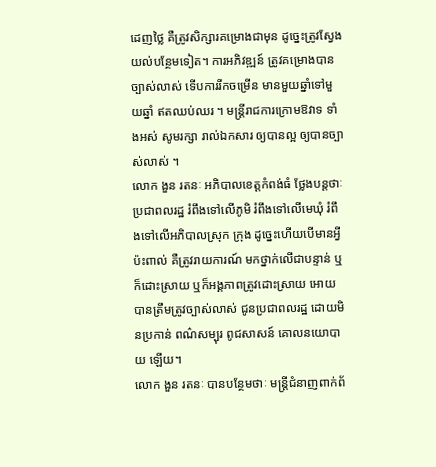ដេញថ្លៃ គឺត្រូវសិក្សារគម្រោងជាមុន ដូច្នេះត្រូវស្វែងយល់បន្ថែមទៀត។ ការអភិវឌ្ឍន៍ ត្រូវគម្រោងបានច្បាស់លាស់ ទើបការរីកចម្រើន មានមួយឆ្នាំទៅមួយឆ្នាំ ឥតឈប់ឈរ ។ មន្ត្រីរាជការក្រោមឱវាទ ទាំងអស់ សូមរក្សា រាល់ឯកសារ ឲ្យបានល្អ ឲ្យបានច្បាស់លាស់ ។
លោក ងួន រតនៈ អភិបាលខេត្តកំពង់ធំ ថ្លែងបន្តថាៈ ប្រជាពលរដ្ឋ រំពឹងទៅលើភូមិ រំពឹងទៅលើមេឃុំ រំពឹងទៅលើអភិបាលស្រុក ក្រុង ដូច្នេះហើយបើមានអ្វីប៉ះពាល់ គឺត្រូវរាយការណ៍ មកថ្នាក់លើជាបន្ទាន់ ឬក៏ដោះស្រាយ ឬក៏អង្គភាពត្រូវដោះស្រាយ អោយបានត្រឹមត្រូវច្បាស់លាស់ ជូនប្រជាពលរដ្ឋ ដោយមិនប្រកាន់ ពណ៌សម្បុរ ពូជសាសន៍ គោលនយោបាយ ឡើយ។
លោក ងួន រតនៈ បានបន្ថែមថាៈ មន្ត្រីជំនាញពាក់ព័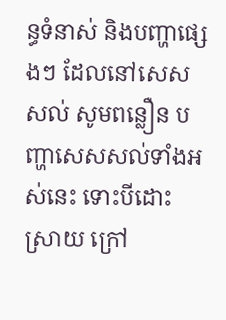ន្ធទំនាស់ និងបញ្ហាផ្សេងៗ ដែលនៅសេសសល់ សូមពន្លឿន បញ្ហាសេសសល់ទាំងអស់នេះ ទោះបីដោះស្រាយ ក្រៅ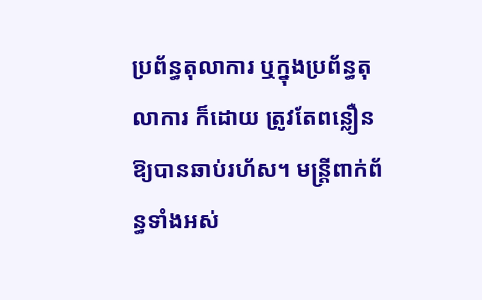ប្រព័ន្ធតុលាការ ឬក្នុងប្រព័ន្ធតុលាការ ក៏ដោយ ត្រូវតែពន្លឿន ឱ្យបានឆាប់រហ័ស។ មន្ត្រីពាក់ព័ន្ធទាំងអស់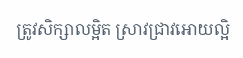ត្រូវសិក្សាលម្អិត ស្រាវជ្រាវអោយល្អិ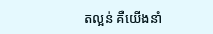តល្អន់ គឺយើងនាំ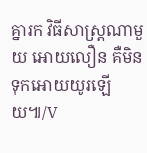គ្នារក វិធីសាស្ត្រណាមួយ អោយលឿន គឺមិនទុកអោយយូរឡើយ៕/V